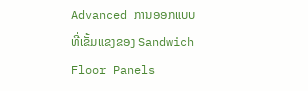Advanced ການອອກແບບທີ່ເຂັ້ມແຂງຂອງ Sandwich Floor Panels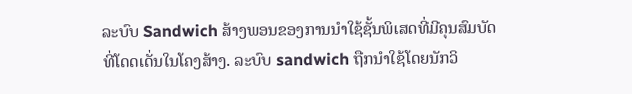ລະບົບ Sandwich ສ້າງພອນຂອງການນໍາໃຊ້ຊັ້ນພິເສດທີ່ມີຄຸນສົມບັດທີ່ໂດດເດັ່ນໃນໂຄງສ້າງ. ລະບົບ sandwich ຖືກນໍາໃຊ້ໂດຍນັກວິ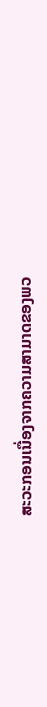ສະວະກອນເນື່ອງຈາກຄວາມສາມາດຂອງພວ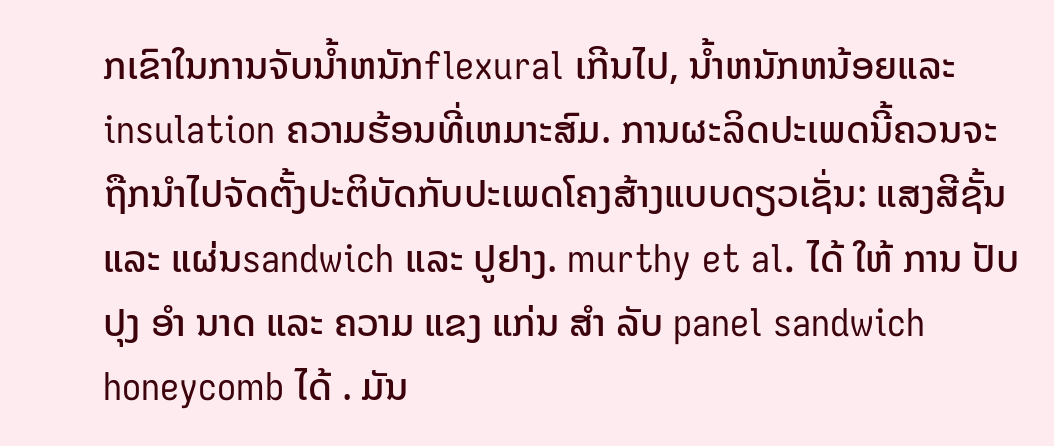ກເຂົາໃນການຈັບນ້ຳຫນັກflexural ເກີນໄປ, ນ້ຳຫນັກຫນ້ອຍແລະinsulation ຄວາມຮ້ອນທີ່ເຫມາະສົມ. ການຜະລິດປະເພດນີ້ຄວນຈະຖືກນໍາໄປຈັດຕັ້ງປະຕິບັດກັບປະເພດໂຄງສ້າງແບບດຽວເຊັ່ນ: ແສງສີຊັ້ນ ແລະ ແຜ່ນsandwich ແລະ ປູຢາງ. murthy et al. ໄດ້ ໃຫ້ ການ ປັບ ປຸງ ອໍາ ນາດ ແລະ ຄວາມ ແຂງ ແກ່ນ ສໍາ ລັບ panel sandwich honeycomb ໄດ້ . ມັນ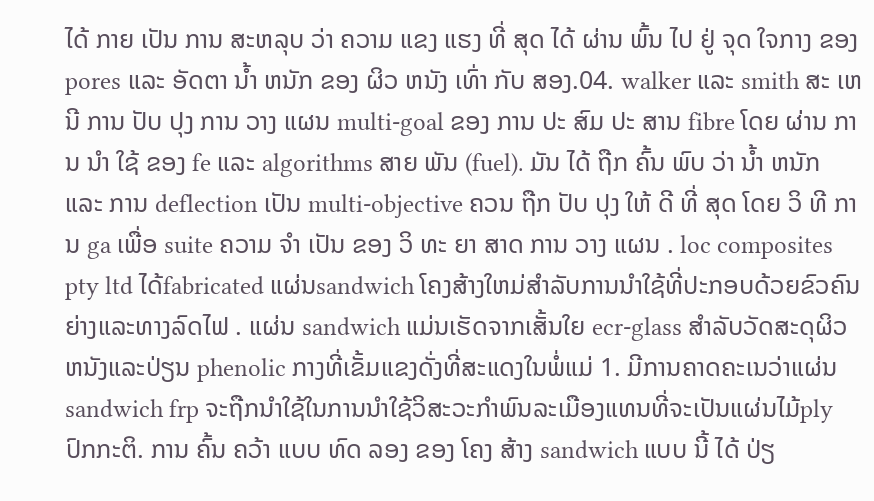ໄດ້ ກາຍ ເປັນ ການ ສະຫລຸບ ວ່າ ຄວາມ ແຂງ ແຮງ ທີ່ ສຸດ ໄດ້ ຜ່ານ ພົ້ນ ໄປ ຢູ່ ຈຸດ ໃຈກາງ ຂອງ pores ແລະ ອັດຕາ ນ້ຳ ຫນັກ ຂອງ ຜິວ ຫນັງ ເທົ່າ ກັບ ສອງ.04. walker ແລະ smith ສະ ເຫນີ ການ ປັບ ປຸງ ການ ວາງ ແຜນ multi-goal ຂອງ ການ ປະ ສົມ ປະ ສານ fibre ໂດຍ ຜ່ານ ການ ນໍາ ໃຊ້ ຂອງ fe ແລະ algorithms ສາຍ ພັນ (fuel). ມັນ ໄດ້ ຖືກ ຄົ້ນ ພົບ ວ່າ ນ້ຳ ຫນັກ ແລະ ການ deflection ເປັນ multi-objective ຄວນ ຖືກ ປັບ ປຸງ ໃຫ້ ດີ ທີ່ ສຸດ ໂດຍ ວິ ທີ ການ ga ເພື່ອ suite ຄວາມ ຈໍາ ເປັນ ຂອງ ວິ ທະ ຍາ ສາດ ການ ວາງ ແຜນ . loc composites pty ltd ໄດ້fabricated ແຜ່ນsandwich ໂຄງສ້າງໃຫມ່ສໍາລັບການນໍາໃຊ້ທີ່ປະກອບດ້ວຍຂົວຄົນຍ່າງແລະທາງລົດໄຟ . ແຜ່ນ sandwich ແມ່ນເຮັດຈາກເສັ້ນໃຍ ecr-glass ສໍາລັບວັດສະດຸຜິວຫນັງແລະປ່ຽນ phenolic ກາງທີ່ເຂັ້ມແຂງດັ່ງທີ່ສະແດງໃນພໍ່ແມ່ 1. ມີການຄາດຄະເນວ່າແຜ່ນsandwich frp ຈະຖືກນໍາໃຊ້ໃນການນໍາໃຊ້ວິສະວະກໍາພົນລະເມືອງແທນທີ່ຈະເປັນແຜ່ນໄມ້ply ປົກກະຕິ. ການ ຄົ້ນ ຄວ້າ ແບບ ທົດ ລອງ ຂອງ ໂຄງ ສ້າງ sandwich ແບບ ນີ້ ໄດ້ ປ່ຽ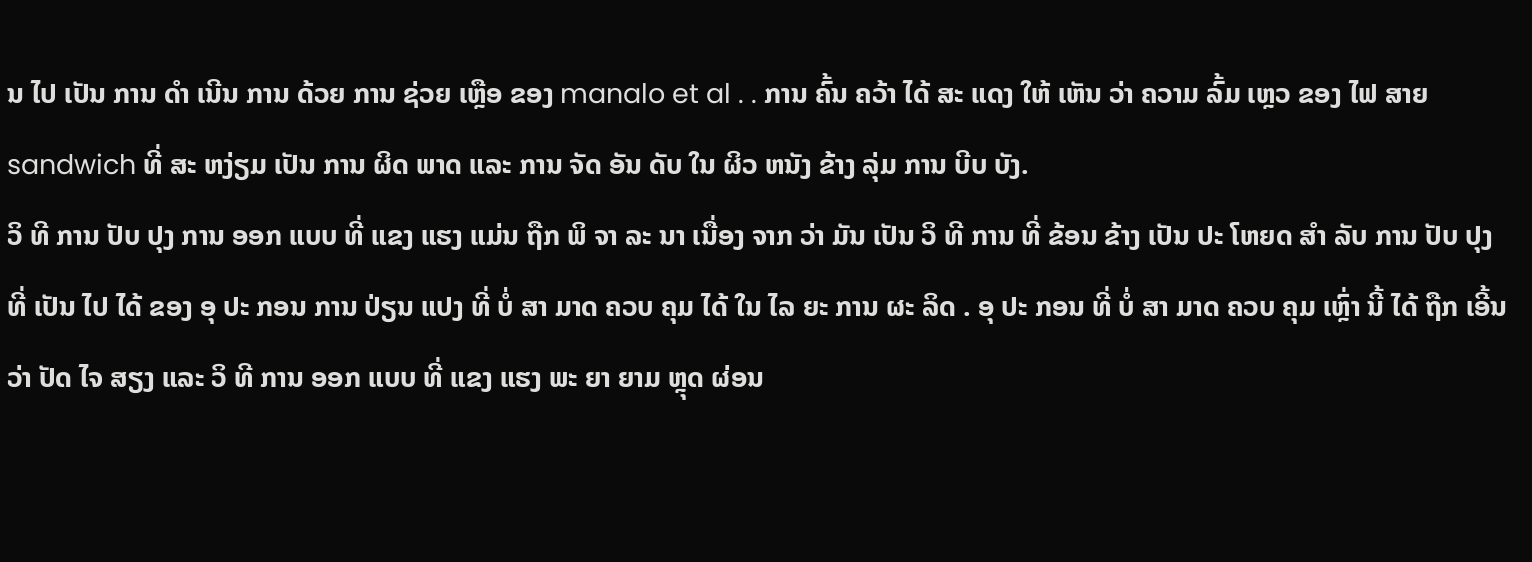ນ ໄປ ເປັນ ການ ດໍາ ເນີນ ການ ດ້ວຍ ການ ຊ່ວຍ ເຫຼືອ ຂອງ manalo et al . . ການ ຄົ້ນ ຄວ້າ ໄດ້ ສະ ແດງ ໃຫ້ ເຫັນ ວ່າ ຄວາມ ລົ້ມ ເຫຼວ ຂອງ ໄຟ ສາຍ sandwich ທີ່ ສະ ຫງ່ຽມ ເປັນ ການ ຜິດ ພາດ ແລະ ການ ຈັດ ອັນ ດັບ ໃນ ຜິວ ຫນັງ ຂ້າງ ລຸ່ມ ການ ບີບ ບັງ.
ວິ ທີ ການ ປັບ ປຸງ ການ ອອກ ແບບ ທີ່ ແຂງ ແຮງ ແມ່ນ ຖືກ ພິ ຈາ ລະ ນາ ເນື່ອງ ຈາກ ວ່າ ມັນ ເປັນ ວິ ທີ ການ ທີ່ ຂ້ອນ ຂ້າງ ເປັນ ປະ ໂຫຍດ ສໍາ ລັບ ການ ປັບ ປຸງ ທີ່ ເປັນ ໄປ ໄດ້ ຂອງ ອຸ ປະ ກອນ ການ ປ່ຽນ ແປງ ທີ່ ບໍ່ ສາ ມາດ ຄວບ ຄຸມ ໄດ້ ໃນ ໄລ ຍະ ການ ຜະ ລິດ . ອຸ ປະ ກອນ ທີ່ ບໍ່ ສາ ມາດ ຄວບ ຄຸມ ເຫຼົ່າ ນີ້ ໄດ້ ຖືກ ເອີ້ນ ວ່າ ປັດ ໄຈ ສຽງ ແລະ ວິ ທີ ການ ອອກ ແບບ ທີ່ ແຂງ ແຮງ ພະ ຍາ ຍາມ ຫຼຸດ ຜ່ອນ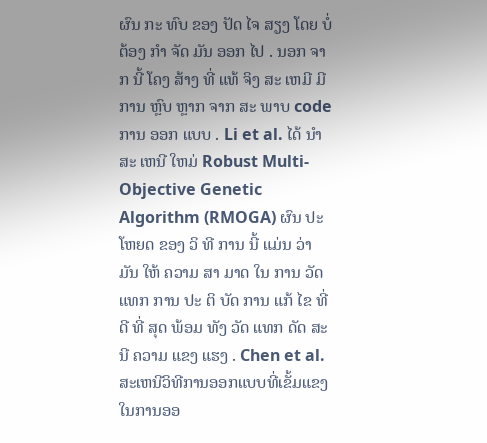ຜົນ ກະ ທົບ ຂອງ ປັດ ໄຈ ສຽງ ໂດຍ ບໍ່ ຕ້ອງ ກໍາ ຈັດ ມັນ ອອກ ໄປ . ນອກ ຈາກ ນີ້ ໂຄງ ສ້າງ ທີ່ ແທ້ ຈິງ ສະ ເຫມີ ມີ ການ ຫຼົບ ຫຼາກ ຈາກ ສະ ພາບ code ການ ອອກ ແບບ . Li et al. ໄດ້ ນໍາ ສະ ເຫນີ ໃຫມ່ Robust Multi- Objective Genetic Algorithm (RMOGA) ຜົນ ປະ ໂຫຍດ ຂອງ ວິ ທີ ການ ນີ້ ແມ່ນ ວ່າ ມັນ ໃຫ້ ຄວາມ ສາ ມາດ ໃນ ການ ວັດ ແທກ ການ ປະ ຕິ ບັດ ການ ແກ້ ໄຂ ທີ່ ດີ ທີ່ ສຸດ ພ້ອມ ທັງ ວັດ ແທກ ດັດ ສະ ນີ ຄວາມ ແຂງ ແຮງ . Chen et al. ສະເຫນີວິທີການອອກແບບທີ່ເຂັ້ມແຂງໃນການອອ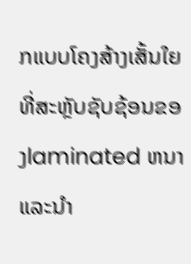ກແບບໂຄງສ້າງເສັ້ນໃຍທີ່ສະຫຼັບຊັບຊ້ອນຂອງlaminated ຫນາແລະນໍາ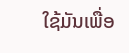ໃຊ້ມັນເພື່ອ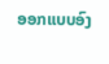ອອກແບບອົງ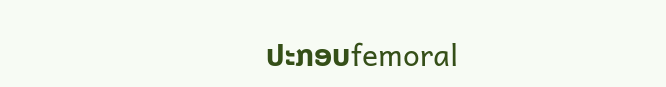ປະກອບfemoral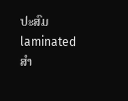ປະສົມ laminated ສໍາ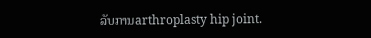ລັບການarthroplasty hip joint.